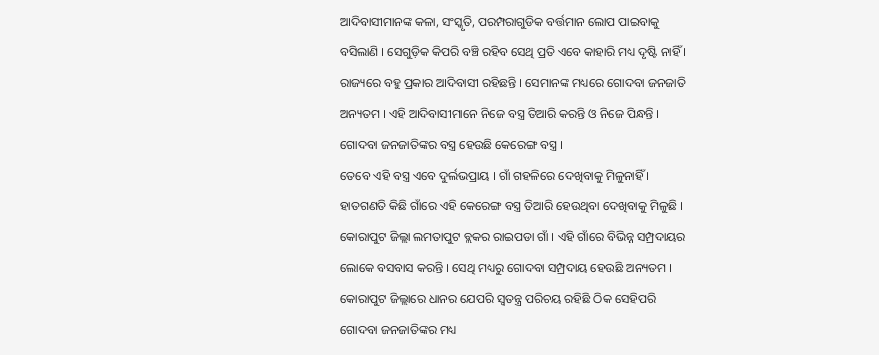ଆଦିବାସୀମାନଙ୍କ କଳା, ସଂସ୍କୃତି, ପରମ୍ପରାଗୁଡିକ ବର୍ତ୍ତମାନ ଲୋପ ପାଇବାକୁ ବସିଲାଣି । ସେଗୁଡ଼ିକ କିପରି ବଞ୍ଚି ରହିବ ସେଥି ପ୍ରତି ଏବେ କାହାରି ମଧ୍ୟ ଦୃଷ୍ଟି ନାହିଁ । ରାଜ୍ୟରେ ବହୁ ପ୍ରକାର ଆଦିବାସୀ ରହିଛନ୍ତି । ସେମାନଙ୍କ ମଧ୍ୟରେ ଗୋଦବା ଜନଜାତି ଅନ୍ୟତମ । ଏହି ଆଦିବାସୀମାନେ ନିଜେ ବସ୍ତ୍ର ତିଆରି କରନ୍ତି ଓ ନିଜେ ପିନ୍ଧନ୍ତି । ଗୋଦବା ଜନଜାତିଙ୍କର ବସ୍ତ୍ର ହେଉଛି କେରେଙ୍ଗ ବସ୍ତ୍ର ।
ତେବେ ଏହି ବସ୍ତ୍ର ଏବେ ଦୁର୍ଲଭପ୍ରାୟ । ଗାଁ ଗହଳିରେ ଦେଖିବାକୁ ମିଳୁନାହିଁ । ହାତଗଣତି କିଛି ଗାଁରେ ଏହି କେରେଙ୍ଗ ବସ୍ତ୍ର ତିଆରି ହେଉଥିବା ଦେଖିବାକୁ ମିଳୁଛି । କୋରାପୁଟ ଜିଲ୍ଲା ଲମତାପୁଟ ବ୍ଲକର ରାଇପଡା ଗାଁ । ଏହି ଗାଁରେ ବିଭିନ୍ନ ସମ୍ପ୍ରଦାୟର ଲୋକେ ବସବାସ କରନ୍ତି । ସେଥି ମଧ୍ୟରୁ ଗୋଦବା ସମ୍ପ୍ରଦାୟ ହେଉଛି ଅନ୍ୟତମ ।
କୋରାପୁଟ ଜିଲ୍ଲାରେ ଧାନର ଯେପରି ସ୍ୱତନ୍ତ୍ର ପରିଚୟ ରହିଛି ଠିକ ସେହିପରି ଗୋଦବା ଜନଜାତିଙ୍କର ମଧ୍ୟ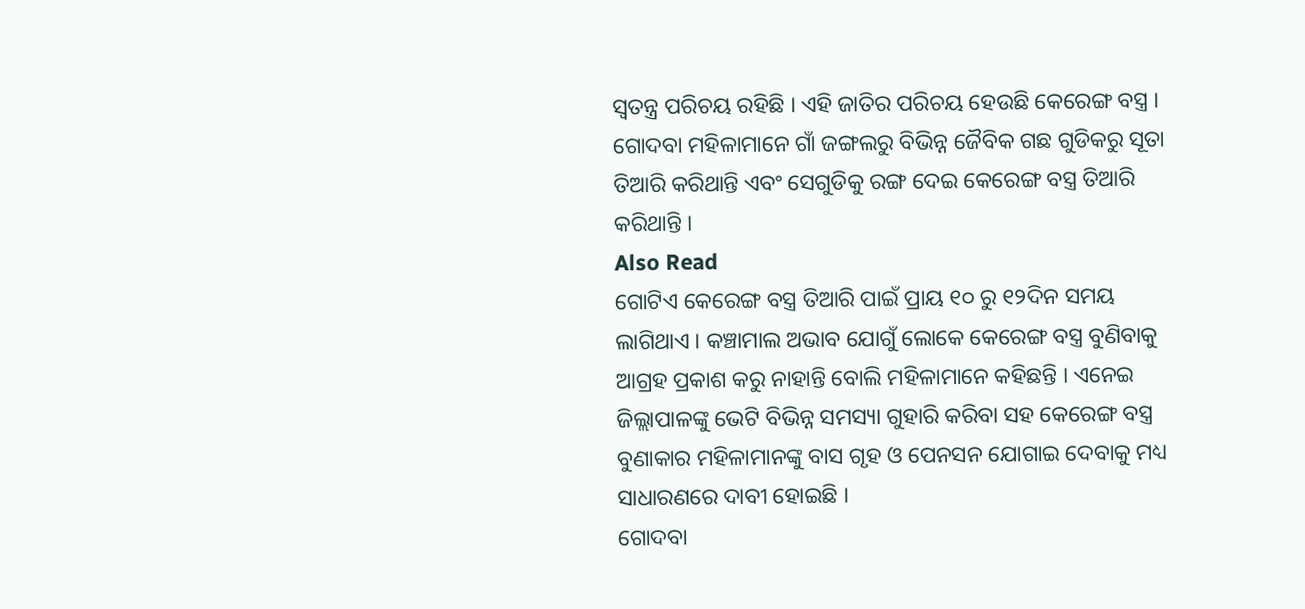ସ୍ୱତନ୍ତ୍ର ପରିଚୟ ରହିଛି । ଏହି ଜାତିର ପରିଚୟ ହେଉଛି କେରେଙ୍ଗ ବସ୍ତ୍ର । ଗୋଦବା ମହିଳାମାନେ ଗାଁ ଜଙ୍ଗଲରୁ ବିଭିନ୍ନ ଜୈବିକ ଗଛ ଗୁଡିକରୁ ସୂତା ତିଆରି କରିଥାନ୍ତି ଏବଂ ସେଗୁଡିକୁ ରଙ୍ଗ ଦେଇ କେରେଙ୍ଗ ବସ୍ତ୍ର ତିଆରି କରିଥାନ୍ତି ।
Also Read
ଗୋଟିଏ କେରେଙ୍ଗ ବସ୍ତ୍ର ତିଆରି ପାଇଁ ପ୍ରାୟ ୧୦ ରୁ ୧୨ଦିନ ସମୟ ଲାଗିଥାଏ । କଞ୍ଚାମାଲ ଅଭାବ ଯୋଗୁଁ ଲୋକେ କେରେଙ୍ଗ ବସ୍ତ୍ର ବୁଣିବାକୁ ଆଗ୍ରହ ପ୍ରକାଶ କରୁ ନାହାନ୍ତି ବୋଲି ମହିଳାମାନେ କହିଛନ୍ତି । ଏନେଇ ଜିଲ୍ଲାପାଳଙ୍କୁ ଭେଟି ବିଭିନ୍ନ ସମସ୍ୟା ଗୁହାରି କରିବା ସହ କେରେଙ୍ଗ ବସ୍ତ୍ର ବୁଣାକାର ମହିଳାମାନଙ୍କୁ ବାସ ଗୃହ ଓ ପେନସନ ଯୋଗାଇ ଦେବାକୁ ମଧ୍ୟ ସାଧାରଣରେ ଦାବୀ ହୋଇଛି ।
ଗୋଦବା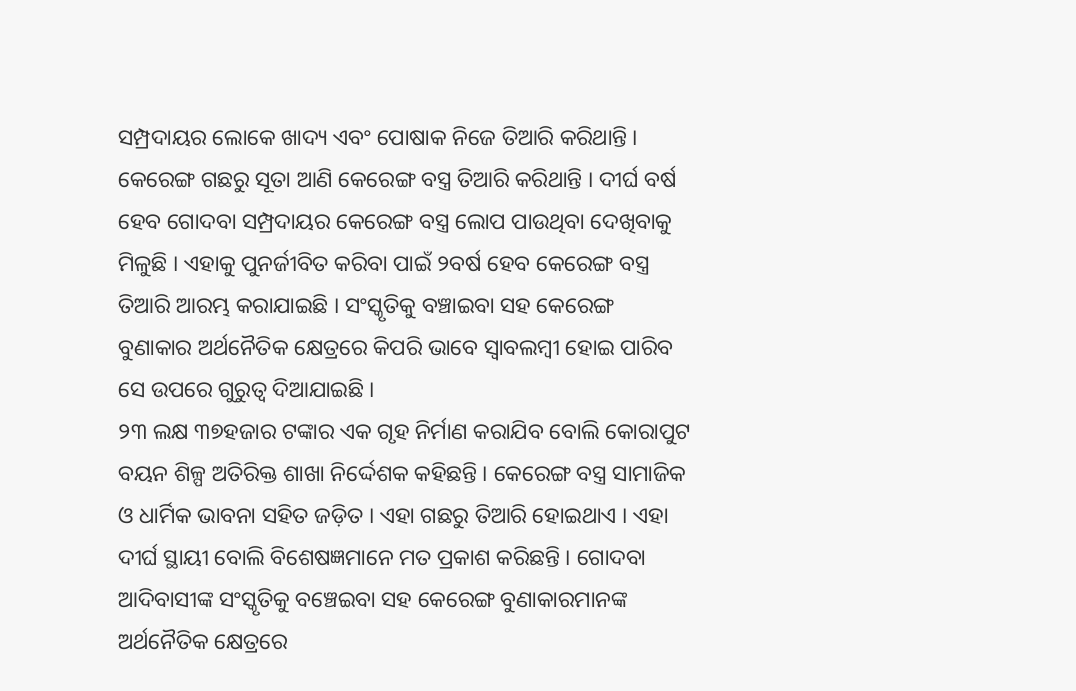ସମ୍ପ୍ରଦାୟର ଲୋକେ ଖାଦ୍ୟ ଏବଂ ପୋଷାକ ନିଜେ ତିଆରି କରିଥାନ୍ତି । କେରେଙ୍ଗ ଗଛରୁ ସୂତା ଆଣି କେରେଙ୍ଗ ବସ୍ତ୍ର ତିଆରି କରିଥାନ୍ତି । ଦୀର୍ଘ ବର୍ଷ ହେବ ଗୋଦବା ସମ୍ପ୍ରଦାୟର କେରେଙ୍ଗ ବସ୍ତ୍ର ଲୋପ ପାଉଥିବା ଦେଖିବାକୁ ମିଳୁଛି । ଏହାକୁ ପୁନର୍ଜୀବିତ କରିବା ପାଇଁ ୨ବର୍ଷ ହେବ କେରେଙ୍ଗ ବସ୍ତ୍ର ତିଆରି ଆରମ୍ଭ କରାଯାଇଛି । ସଂସ୍କୃତିକୁ ବଞ୍ଚାଇବା ସହ କେରେଙ୍ଗ ବୁଣାକାର ଅର୍ଥନୈତିକ କ୍ଷେତ୍ରରେ କିପରି ଭାବେ ସ୍ୱାବଲମ୍ବୀ ହୋଇ ପାରିବ ସେ ଉପରେ ଗୁରୁତ୍ୱ ଦିଆଯାଇଛି ।
୨୩ ଲକ୍ଷ ୩୭ହଜାର ଟଙ୍କାର ଏକ ଗୃହ ନିର୍ମାଣ କରାଯିବ ବୋଲି କୋରାପୁଟ ବୟନ ଶିଳ୍ପ ଅତିରିକ୍ତ ଶାଖା ନିର୍ଦ୍ଦେଶକ କହିଛନ୍ତି । କେରେଙ୍ଗ ବସ୍ତ୍ର ସାମାଜିକ ଓ ଧାର୍ମିକ ଭାବନା ସହିତ ଜଡ଼ିତ । ଏହା ଗଛରୁ ତିଆରି ହୋଇଥାଏ । ଏହା ଦୀର୍ଘ ସ୍ଥାୟୀ ବୋଲି ବିଶେଷଜ୍ଞମାନେ ମତ ପ୍ରକାଶ କରିଛନ୍ତି । ଗୋଦବା ଆଦିବାସୀଙ୍କ ସଂସ୍କୃତିକୁ ବଞ୍ଚେଇବା ସହ କେରେଙ୍ଗ ବୁଣାକାରମାନଙ୍କ ଅର୍ଥନୈତିକ କ୍ଷେତ୍ରରେ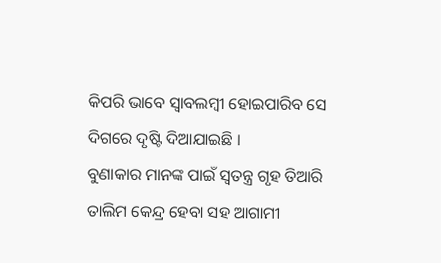କିପରି ଭାବେ ସ୍ୱାବଲମ୍ବୀ ହୋଇପାରିବ ସେ ଦିଗରେ ଦୃଷ୍ଟି ଦିଆଯାଇଛି ।
ବୁଣାକାର ମାନଙ୍କ ପାଇଁ ସ୍ୱତନ୍ତ୍ର ଗୃହ ତିଆରି ତାଲିମ କେନ୍ଦ୍ର ହେବା ସହ ଆଗାମୀ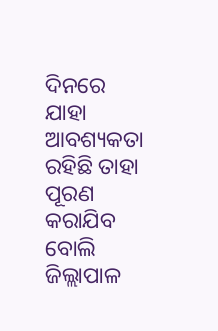ଦିନରେ ଯାହା ଆବଶ୍ୟକତା ରହିଛି ତାହା ପୂରଣ କରାଯିବ ବୋଲି ଜିଲ୍ଲାପାଳ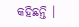କହିଛନ୍ତି ।